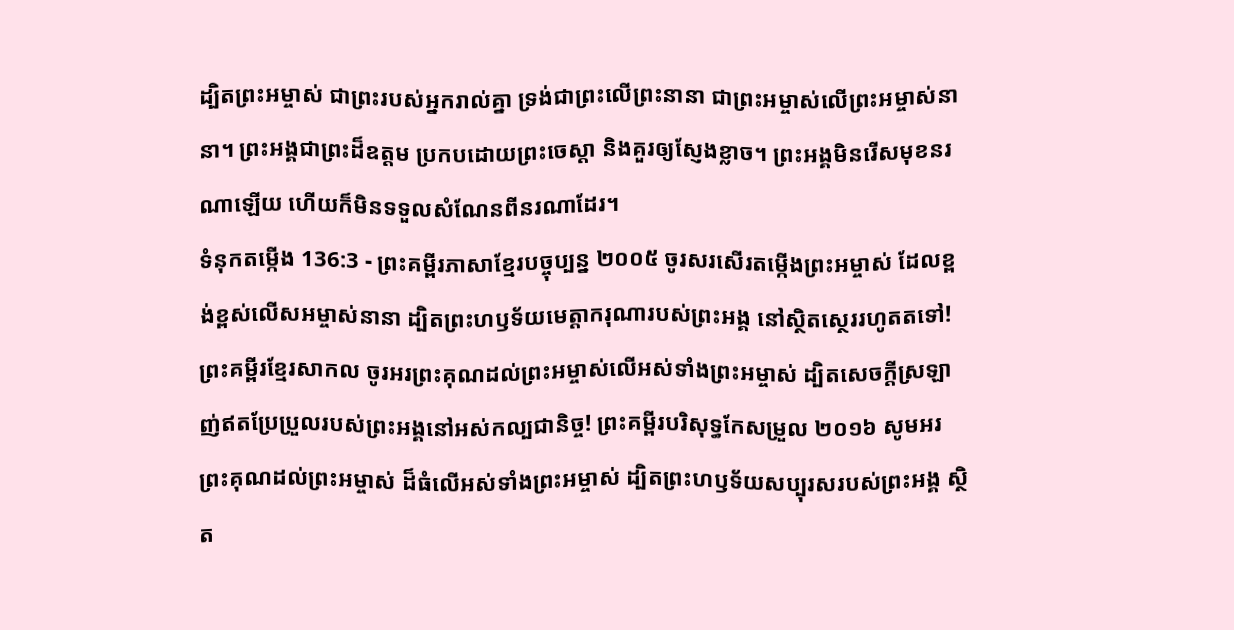ដ្បិតព្រះអម្ចាស់ ជាព្រះរបស់អ្នករាល់គ្នា ទ្រង់ជាព្រះលើព្រះនានា ជាព្រះអម្ចាស់លើព្រះអម្ចាស់នានា។ ព្រះអង្គជាព្រះដ៏ឧត្ដម ប្រកបដោយព្រះចេស្ដា និងគួរឲ្យស្ញែងខ្លាច។ ព្រះអង្គមិនរើសមុខនរណាឡើយ ហើយក៏មិនទទួលសំណែនពីនរណាដែរ។
ទំនុកតម្កើង 136:3 - ព្រះគម្ពីរភាសាខ្មែរបច្ចុប្បន្ន ២០០៥ ចូរសរសើរតម្កើងព្រះអម្ចាស់ ដែលខ្ពង់ខ្ពស់លើសអម្ចាស់នានា ដ្បិតព្រះហឫទ័យមេត្តាករុណារបស់ព្រះអង្គ នៅស្ថិតស្ថេររហូតតទៅ! ព្រះគម្ពីរខ្មែរសាកល ចូរអរព្រះគុណដល់ព្រះអម្ចាស់លើអស់ទាំងព្រះអម្ចាស់ ដ្បិតសេចក្ដីស្រឡាញ់ឥតប្រែប្រួលរបស់ព្រះអង្គនៅអស់កល្បជានិច្ច! ព្រះគម្ពីរបរិសុទ្ធកែសម្រួល ២០១៦ សូមអរព្រះគុណដល់ព្រះអម្ចាស់ ដ៏ធំលើអស់ទាំងព្រះអម្ចាស់ ដ្បិតព្រះហឫទ័យសប្បុរសរបស់ព្រះអង្គ ស្ថិត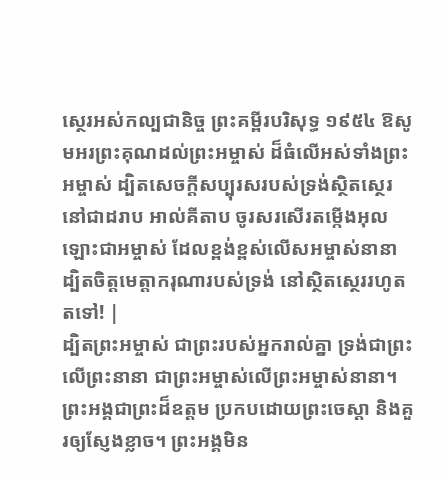ស្ថេរអស់កល្បជានិច្ច ព្រះគម្ពីរបរិសុទ្ធ ១៩៥៤ ឱសូមអរព្រះគុណដល់ព្រះអម្ចាស់ ដ៏ធំលើអស់ទាំងព្រះអម្ចាស់ ដ្បិតសេចក្ដីសប្បុរសរបស់ទ្រង់ស្ថិតស្ថេរនៅជាដរាប អាល់គីតាប ចូរសរសើរតម្កើងអុលឡោះជាអម្ចាស់ ដែលខ្ពង់ខ្ពស់លើសអម្ចាស់នានា ដ្បិតចិត្តមេត្តាករុណារបស់ទ្រង់ នៅស្ថិតស្ថេររហូតតទៅ! |
ដ្បិតព្រះអម្ចាស់ ជាព្រះរបស់អ្នករាល់គ្នា ទ្រង់ជាព្រះលើព្រះនានា ជាព្រះអម្ចាស់លើព្រះអម្ចាស់នានា។ ព្រះអង្គជាព្រះដ៏ឧត្ដម ប្រកបដោយព្រះចេស្ដា និងគួរឲ្យស្ញែងខ្លាច។ ព្រះអង្គមិន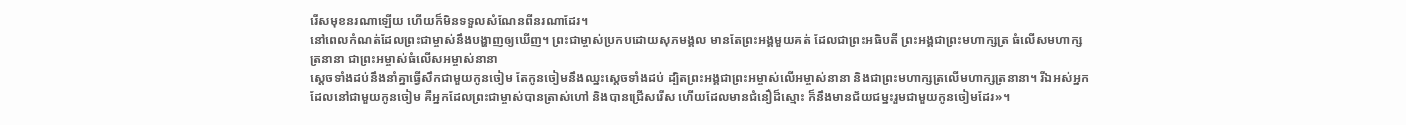រើសមុខនរណាឡើយ ហើយក៏មិនទទួលសំណែនពីនរណាដែរ។
នៅពេលកំណត់ដែលព្រះជាម្ចាស់នឹងបង្ហាញឲ្យឃើញ។ ព្រះជាម្ចាស់ប្រកបដោយសុភមង្គល មានតែព្រះអង្គមួយគត់ ដែលជាព្រះអធិបតី ព្រះអង្គជាព្រះមហាក្សត្រ ធំលើសមហាក្សត្រនានា ជាព្រះអម្ចាស់ធំលើសអម្ចាស់នានា
ស្ដេចទាំងដប់នឹងនាំគ្នាធ្វើសឹកជាមួយកូនចៀម តែកូនចៀមនឹងឈ្នះស្ដេចទាំងដប់ ដ្បិតព្រះអង្គជាព្រះអម្ចាស់លើអម្ចាស់នានា និងជាព្រះមហាក្សត្រលើមហាក្សត្រនានា។ រីឯអស់អ្នកដែលនៅជាមួយកូនចៀម គឺអ្នកដែលព្រះជាម្ចាស់បានត្រាស់ហៅ និងបានជ្រើសរើស ហើយដែលមានជំនឿដ៏ស្មោះ ក៏នឹងមានជ័យជម្នះរួមជាមួយកូនចៀមដែរ»។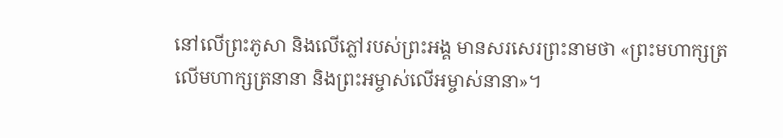នៅលើព្រះភូសា និងលើភ្លៅរបស់ព្រះអង្គ មានសរសេរព្រះនាមថា «ព្រះមហាក្សត្រលើមហាក្សត្រនានា និងព្រះអម្ចាស់លើអម្ចាស់នានា»។